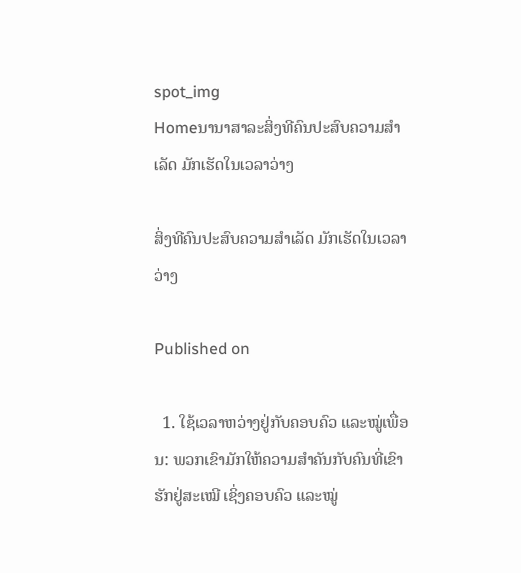spot_img
Homeນານາສາລະສິ່ງທີຄົນປະສົບຄວາມສຳເລັດ ມັກເຮັດໃນເວລາວ່າງ

ສິ່ງທີຄົນປະສົບຄວາມສຳເລັດ ມັກເຮັດໃນເວລາວ່າງ

Published on

  1. ໃຊ້ເວລາຫວ່າງຢູ່ກັບຄອບຄົວ ແລະໝູ່ເພື່ອນ: ພວກເຂົາມັກໃຫ້ຄວາມສຳຄັນກັບຄົນທີ່ເຂົາຮັກຢູ່ສະເໝີ ເຊິ່ງຄອບຄົວ ແລະໝູ່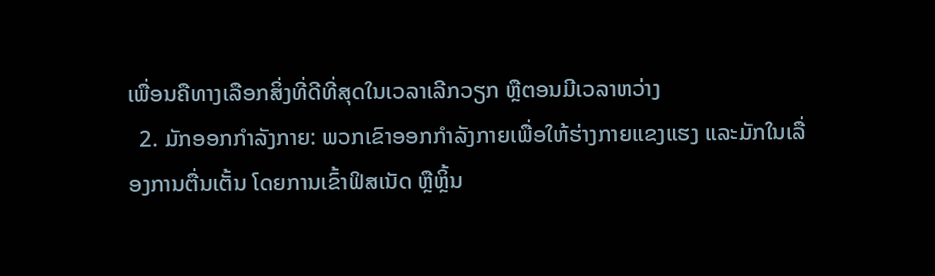ເພື່ອນຄືທາງເລືອກສິ່ງທີ່ດີທີ່ສຸດໃນເວລາເລີກວຽກ ຫຼືຕອນມີເວລາຫວ່າງ
  2. ມັກອອກກຳລັງກາຍ: ພວກເຂົາອອກກຳລັງກາຍເພື່ອໃຫ້ຮ່າງກາຍແຂງແຮງ ແລະມັກໃນເລື່ອງການຕື່ນເຕັ້ນ ໂດຍການເຂົ້າຟິສເນັດ ຫຼືຫຼິ້ນ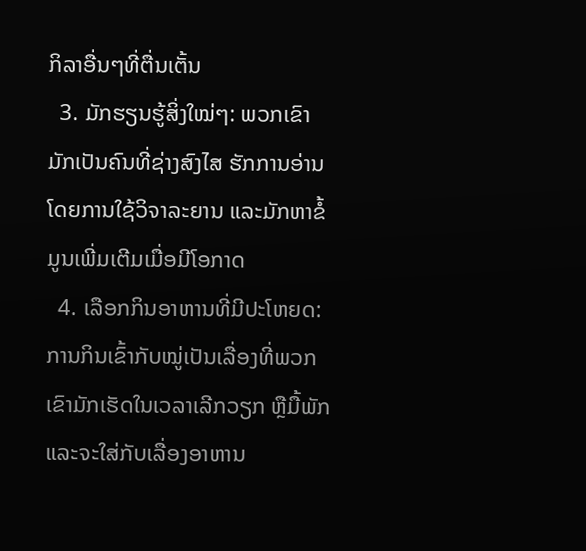ກິລາອື່ນໆທີ່ຕື່ນເຕັ້ນ
  3. ມັກຮຽນຮູ້ສິ່ງໃໝ່ໆ: ພວກເຂົາມັກເປັນຄົນທີ່ຊ່າງສົງໄສ ຮັກການອ່ານໂດຍການໃຊ້ວິຈາລະຍານ ແລະມັກຫາຂໍ້ມູນເພີ່ມເຕີມເມື່ອມີໂອກາດ
  4. ເລືອກກິນອາຫານທີ່ມີປະໂຫຍດ: ການກິນເຂົ້າກັບໝູ່ເປັນເລື່ອງທີ່ພວກເຂົາມັກເຮັດໃນເວລາເລີກວຽກ ຫຼືມື້ພັກ ແລະຈະໃສ່ກັບເລື່ອງອາຫານ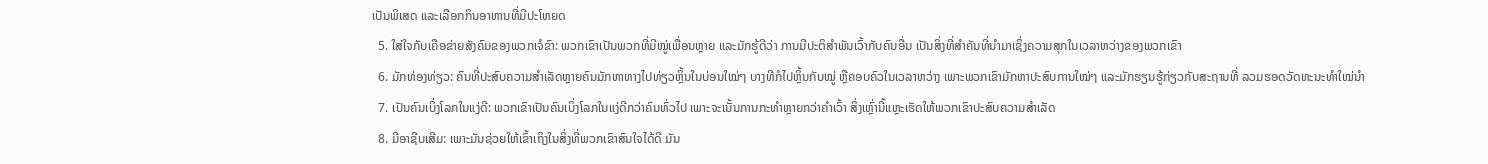ເປັນພິເສດ ແລະເລືອກກິນອາຫານທີ່ມີປະໂຫຍດ
  5. ໃສ່ໃຈກັບເຄືອຂ່າຍສັງຄົມຂອງພວກເຈໍຂົາ: ພວກເຂົາເປັນພວກທີ່ມີໝູ່ເພື່ອນຫຼາຍ ແລະມັກຮູ້ດີວ່າ ການມີປະຕິສຳພັນເວົ້າກັບຄົນອື່ນ ເປັນສິ່ງທີ່ສຳຄັນທີ່ນຳມາເຊິ່ງຄວາມສຸກໃນເວລາຫວ່າງຂອງພວກເຂົາ
  6. ມັກທ່ອງທ່ຽວ: ຄົນທີ່ປະສົບຄວາມສຳເລັດຫຼາຍຄົນມັກຫາທາງໄປທ່ຽວຫຼິ້ນໃນບ່ອນໃໝ່ໆ ບາງທີກໍໄປຫຼິ້ນກັບໝູ່ ຫຼືຄອບຄົວໃນເວລາຫວ່າງ ເພາະພວກເຂົາມັກຫາປະສົບການໃໝ່ໆ ແລະມັກຮຽນຮູ້ກ່ຽວກັບສະຖານທີ່ ລວມຮອດວັດທະນະທຳໃໝ່ນຳ
  7. ເປັນຄົນເບິ່ງໂລກໃນແງ່ດີ: ພວກເຂົາເປັນຄົນເບິ່ງໂລກໃນແງ່ດີກວ່າຄົນທົ່ວໄປ ເພາະຈະເນັ້ນການກະທຳຫຼາຍກວ່າຄຳເວົ້າ ສິ່ງເຫຼົ່ານີ້ແຫຼະເຮັດໃຫ້ພວກເຂົາປະສົບຄວາມສຳເລັດ
  8. ມີອາຊີບເສີມ: ເພາະມັນຊ່ວຍໃຫ້ເຂົ້າເຖິງໃນສິ່ງທີ່ພວກເຂົາສົນໃຈໄດ້ດີ ມັນ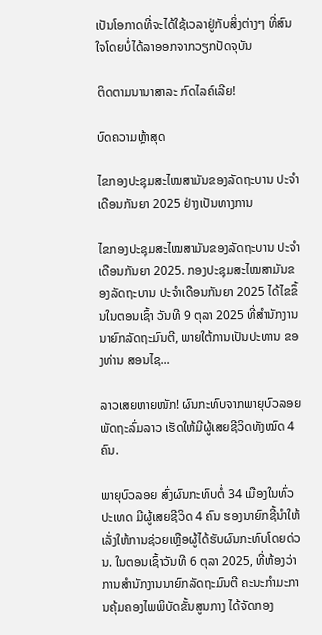ເປັນໂອກາດທີ່ຈະໄດ້ໃຊ້ເວລາຢູ່ກັບສິ່ງຕ່າງໆ ທີ່ສົນໃຈໂດຍບໍ່ໄດ້ລາອອກຈາກວຽກປັດຈຸບັນ

ຕິດຕາມນານາສາລະ ກົດໄລຄ໌ເລີຍ!

ບົດຄວາມຫຼ້າສຸດ

ໄຂກອງປະຊຸມສະໄໝສາມັນຂອງລັດຖະບານ ປະຈຳເດືອນກັນຍາ 2025 ຢ່າງເປັນທາງການ

ໄຂກອງປະຊຸມສະໄໝສາມັນຂອງລັດຖະບານ ປະຈຳເດືອນກັນຍາ 2025. ກອງປະຊຸມສະໄໝສາມັນຂອງລັດຖະບານ ປະຈຳເດືອນກັນຍາ 2025 ໄດ້ໄຂຂຶ້ນໃນຕອນເຊົ້າ ວັນທີ 9 ຕຸລາ 2025 ທີ່ສໍານັກງານນາຍົກລັດຖະມົນຕີ, ພາຍໃຕ້ການເປັນປະທານ ຂອງທ່ານ ສອນໄຊ...

ລາວເສຍຫາຍໜັກ! ຜົນກະທົບຈາກພາຍຸບົວລອຍ ພັດຖະລົ່ມລາວ ເຮັດໃຫ້ມີຜູ້ເສຍຊີວິດທັງໝົດ 4 ຄົນ.

ພາຍຸບົວລອຍ ສົ່ງຜົນກະທົບຕໍ່ 34 ເມືອງໃນທົ່ວປະເທດ ມີຜູ້ເສຍຊີວິດ 4 ຄົນ ຮອງນາຍົກຊີ້ນຳໃຫ້ເລັ່ງໃຫ້ການຊ່ວຍເຫຼືອຜູ້ໄດ້ຮັບຜົນກະທົບໂດຍດ່ວນ. ໃນຕອນເຊົ້າວັນທີ 6 ຕຸລາ 2025, ທີ່ຫ້ອງວ່າການສໍານັກງານນາຍົກລັດຖະມົນຕີ ຄະນະກໍາມະການຄຸ້ມຄອງໄພພິບັດຂັ້ນສູນກາງ ໄດ້ຈັດກອງ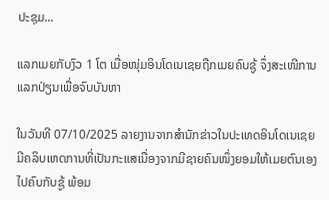ປະຊຸມ...

ແລກເມຍກັບງົວ 1 ໂຕ ເມື່ອໜຸ່ມອິນໂດເນເຊຍຖືກເມຍຄົບຊູ້ ຈຶ່ງສະເໜີການແລກປ່ຽນເພື່ອຈົບບັນຫາ

ໃນວັນທີ 07/10/2025 ລາຍງານຈາກສຳນັກຂ່າວໃນປະເທດອິນໂດເນເຊຍ ມີຄລິບເຫດການທີ່ເປັນກະແສເນື່ອງຈາກມີຊາຍຄົນໜຶ່ງຍອມໃຫ້ເມຍຕົນເອງໄປຄົບກັບຊູ້ ພ້ອມ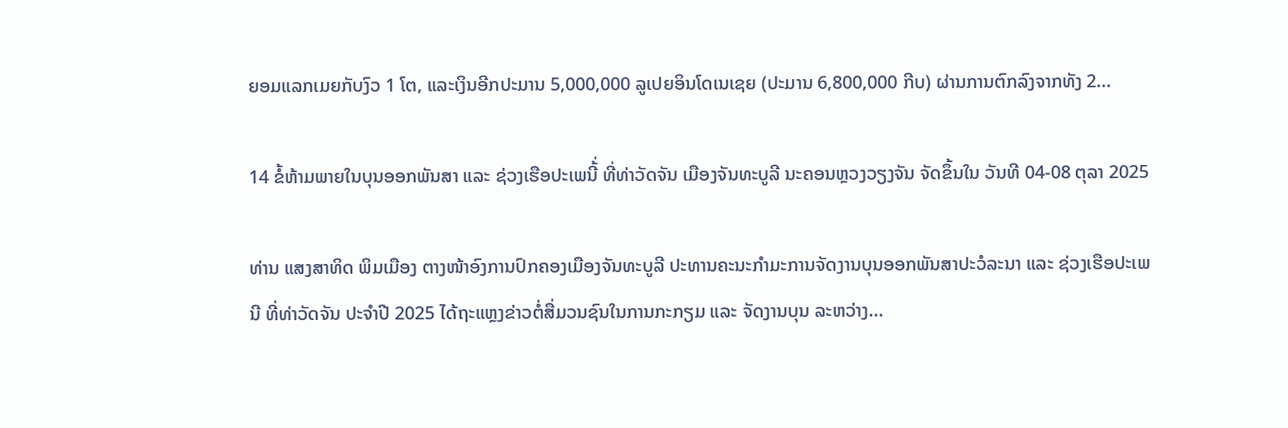ຍອມແລກເມຍກັບງົວ 1 ໂຕ, ແລະເງິນອີກປະມານ 5,000,000 ລູເປຍອິນໂດເນເຊຍ (ປະມານ 6,800,000 ກີບ) ຜ່ານການຕົກລົງຈາກທັງ 2...

14 ຂໍ້ຫ້າມພາຍໃນບຸນອອກພັນສາ ແລະ ຊ່ວງເຮືອປະເພນີ້່ ທີ່ທ່າວັດຈັນ ເມືອງຈັນທະບູລີ ນະຄອນຫຼວງວຽງຈັນ ຈັດຂຶ້ນໃນ ວັນທີ 04-08 ຕຸລາ 2025

ທ່ານ ແສງສາທິດ ພິມເມືອງ ຕາງໜ້າອົງການປົກຄອງເມືອງຈັນທະບູລີ ປະທານຄະນະກໍາມະການຈັດງານບຸນອອກພັນສາປະວໍລະນາ ແລະ ຊ່ວງເຮືອປະເພນີ ທີ່ທ່າວັດຈັນ ປະຈໍາປີ 2025 ໄດ້ຖະແຫຼງຂ່າວຕໍ່ສື່ມວນຊົນໃນການກະກຽມ ແລະ ຈັດງານບຸນ ລະຫວ່າງ...